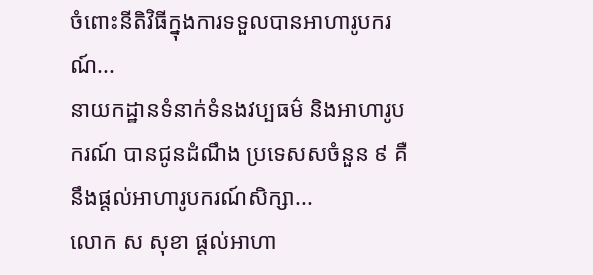ចំពោះនីតិវិធីក្នុងការទទួលបានអាហារូបករណ៍...
នាយកដ្ឋានទំនាក់ទំនងវប្បធម៌ និងអាហារូបករណ៍ បានជូនដំណឹង ប្រទេសសចំនួន ៩ គឺនឹងផ្ដល់អាហារូបករណ៍សិក្សា...
លោក ស សុខា ផ្តល់អាហា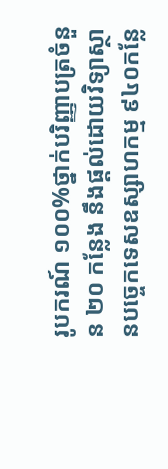រូបករណ៍ ១០០%ថ្នាក់បរិញ្ញាបត្រចំនួន ២០ កន្លែង នឹងផ្តល់ដោយវិទ្យាស្ថានបច្ចេកទេសឧស្សាហកម្ម ៩៤០កន្លែ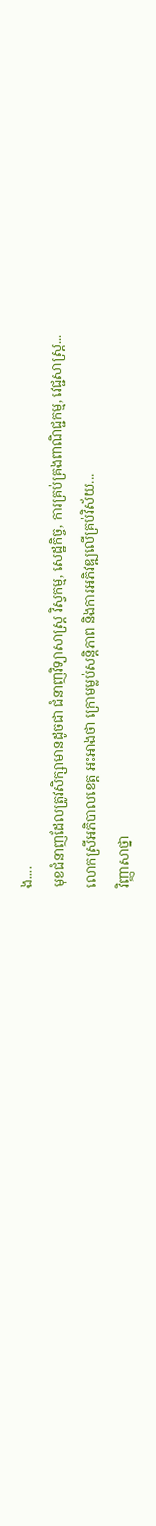ង....
មុខជំនាញដែលត្រូវសិក្សាមានដូចជា ជំនាញវិទ្យាសាស្ត្រ វិស្វកម្ម, សេដ្ឋកិច្ច, ការគ្រប់គ្រងពាណិជ្ជកម្ម, វេជ្ជសាស្ត្រ...
លោកស្រីអភិបាលខេត្ត អះអាងថា ក្រោមម្លប់សន្តិភាព និងការអភិវឌ្ឍលើគ្រប់វិស័យ...
វិញ្ញាសាថ្នា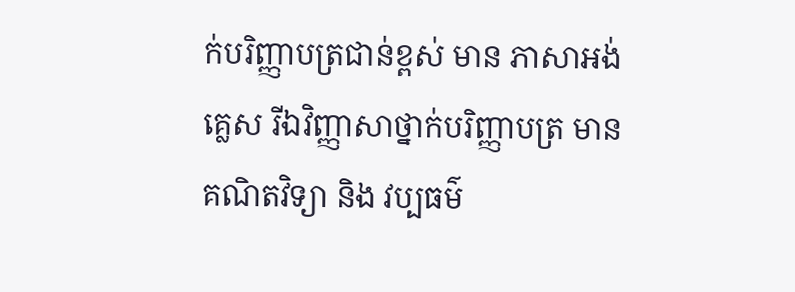ក់បរិញ្ញាបត្រជាន់ខ្ពស់ មាន ភាសាអង់គ្លេស រីឯវិញ្ញាសាថ្នាក់បរិញ្ញាបត្រ មាន គណិតវិទ្យា និង វប្បធម៌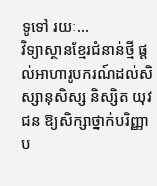ទូទៅ រយៈ...
វិទ្យាស្ថានខ្មែរជំនាន់ថ្មី ផ្ដល់អាហារូបករណ៍ដល់សិស្សានុសិស្ស និស្សិត យុវជន ឱ្យសិក្សាថ្នាក់បរិញ្ញាប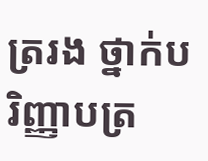ត្ររង ថ្នាក់បរិញ្ញាបត្រ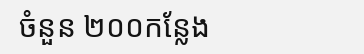ចំនួន ២០០កន្លែង